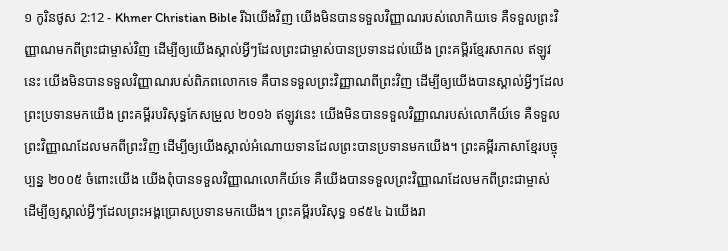១ កូរិនថូស 2:12 - Khmer Christian Bible រីឯយើងវិញ យើងមិនបានទទួលវិញ្ញាណរបស់លោកិយទេ គឺទទួលព្រះវិញ្ញាណមកពីព្រះជាម្ចាស់វិញ ដើម្បីឲ្យយើងស្គាល់អ្វីៗដែលព្រះជាម្ចាស់បានប្រទានដល់យើង ព្រះគម្ពីរខ្មែរសាកល ឥឡូវនេះ យើងមិនបានទទួលវិញ្ញាណរបស់ពិភពលោកទេ គឺបានទទួលព្រះវិញ្ញាណពីព្រះវិញ ដើម្បីឲ្យយើងបានស្គាល់អ្វីៗដែលព្រះប្រទានមកយើង ព្រះគម្ពីរបរិសុទ្ធកែសម្រួល ២០១៦ ឥឡូវនេះ យើងមិនបានទទួលវិញ្ញាណរបស់លោកីយ៍ទេ គឺទទួលព្រះវិញ្ញាណដែលមកពីព្រះវិញ ដើម្បីឲ្យយើងស្គាល់អំណោយទានដែលព្រះបានប្រទានមកយើង។ ព្រះគម្ពីរភាសាខ្មែរបច្ចុប្បន្ន ២០០៥ ចំពោះយើង យើងពុំបានទទួលវិញ្ញាណលោកីយ៍ទេ គឺយើងបានទទួលព្រះវិញ្ញាណដែលមកពីព្រះជាម្ចាស់ ដើម្បីឲ្យស្គាល់អ្វីៗដែលព្រះអង្គប្រោសប្រទានមកយើង។ ព្រះគម្ពីរបរិសុទ្ធ ១៩៥៤ ឯយើងរា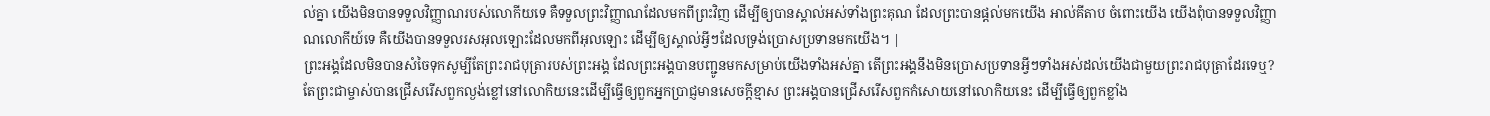ល់គ្នា យើងមិនបានទទួលវិញ្ញាណរបស់លោកីយទេ គឺទទួលព្រះវិញ្ញាណដែលមកពីព្រះវិញ ដើម្បីឲ្យបានស្គាល់អស់ទាំងព្រះគុណ ដែលព្រះបានផ្តល់មកយើង អាល់គីតាប ចំពោះយើង យើងពុំបានទទួលវិញ្ញាណលោកីយ៍ទេ គឺយើងបានទទួលរសអុលឡោះដែលមកពីអុលឡោះ ដើម្បីឲ្យស្គាល់អ្វីៗដែលទ្រង់ប្រោសប្រទានមកយើង។ |
ព្រះអង្គដែលមិនបានសំចៃទុកសូម្បីតែព្រះរាជបុត្រារបស់ព្រះអង្គ ដែលព្រះអង្គបានបញ្ជូនមកសម្រាប់យើងទាំងអស់គ្នា តើព្រះអង្គនឹងមិនប្រោសប្រទានអ្វីៗទាំងអស់ដល់យើងជាមួយព្រះរាជបុត្រាដែរទេឬ?
តែព្រះជាម្ចាស់បានជ្រើសរើសពួកល្ងង់ខ្លៅនៅលោកិយនេះដើម្បីធ្វើឲ្យពួកអ្នកប្រាជ្ញមានសេចក្ដីខ្មាស ព្រះអង្គបានជ្រើសរើសពួកកំសោយនៅលោកិយនេះ ដើម្បីធ្វើឲ្យពួកខ្លាំង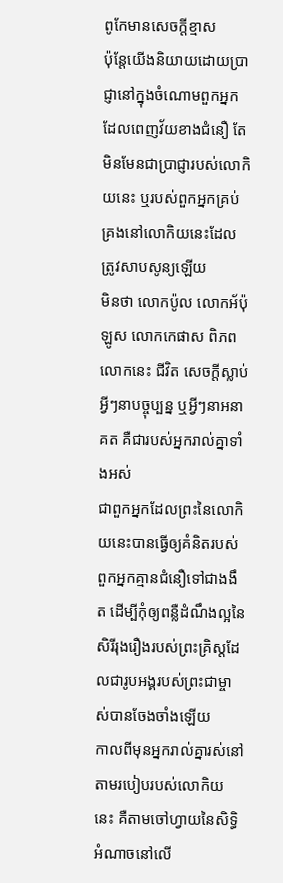ពូកែមានសេចក្ដីខ្មាស
ប៉ុន្ដែយើងនិយាយដោយប្រាជ្ញានៅក្នុងចំណោមពួកអ្នកដែលពេញវ័យខាងជំនឿ តែមិនមែនជាប្រាជ្ញារបស់លោកិយនេះ ឬរបស់ពួកអ្នកគ្រប់គ្រងនៅលោកិយនេះដែលត្រូវសាបសូន្យឡើយ
មិនថា លោកប៉ូល លោកអ័ប៉ុឡូស លោកកេផាស ពិភពលោកនេះ ជីវិត សេចក្ដីស្លាប់ អ្វីៗនាបច្ចុប្បន្ន ឬអ្វីៗនាអនាគត គឺជារបស់អ្នករាល់គ្នាទាំងអស់
ជាពួកអ្នកដែលព្រះនៃលោកិយនេះបានធ្វើឲ្យគំនិតរបស់ពួកអ្នកគ្មានជំនឿទៅជាងងឹត ដើម្បីកុំឲ្យពន្លឺដំណឹងល្អនៃសិរីរុងរឿងរបស់ព្រះគ្រិស្ដដែលជារូបអង្គរបស់ព្រះជាម្ចាស់បានចែងចាំងឡើយ
កាលពីមុនអ្នករាល់គ្នារស់នៅតាមរបៀបរបស់លោកិយនេះ គឺតាមចៅហ្វាយនៃសិទ្ធិអំណាចនៅលើ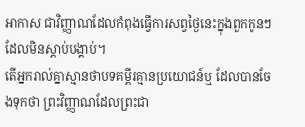អាកាស ជាវិញ្ញាណដែលកំពុងធ្វើការសព្វថ្ងៃនេះក្នុងពួកកូនៗដែលមិនស្តាប់បង្គាប់។
តើអ្នករាល់គ្នាស្មានថាបទគម្ពីរគ្មានប្រយោជន៍ឬ ដែលបានចែងទុកថា ព្រះវិញ្ញាណដែលព្រះជា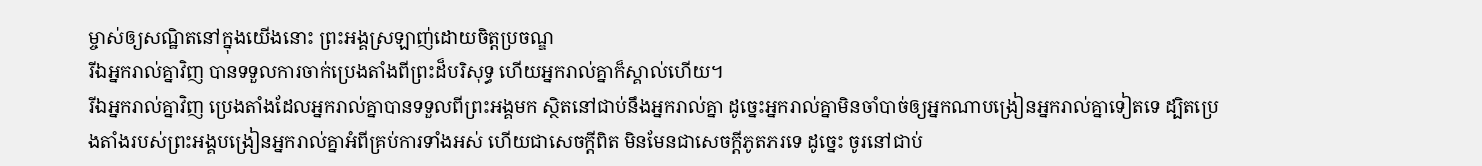ម្ចាស់ឲ្យសណ្ឋិតនៅក្នុងយើងនោះ ព្រះអង្គស្រឡាញ់ដោយចិត្ដប្រចណ្ឌ
រីឯអ្នករាល់គ្នាវិញ បានទទួលការចាក់ប្រេងតាំងពីព្រះដ៏បរិសុទ្ធ ហើយអ្នករាល់គ្នាក៏ស្គាល់ហើយ។
រីឯអ្នករាល់គ្នាវិញ ប្រេងតាំងដែលអ្នករាល់គ្នាបានទទួលពីព្រះអង្គមក ស្ថិតនៅជាប់នឹងអ្នករាល់គ្នា ដូច្នេះអ្នករាល់គ្នាមិនចាំបាច់ឲ្យអ្នកណាបង្រៀនអ្នករាល់គ្នាទៀតទេ ដ្បិតប្រេងតាំងរបស់ព្រះអង្គបង្រៀនអ្នករាល់គ្នាអំពីគ្រប់ការទាំងអស់ ហើយជាសេចក្ដីពិត មិនមែនជាសេចក្ដីភូតភរទេ ដូច្នេះ ចូរនៅជាប់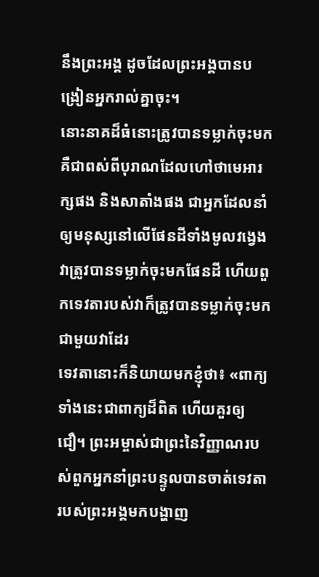នឹងព្រះអង្គ ដូចដែលព្រះអង្គបានបង្រៀនអ្នករាល់គ្នាចុះ។
នោះនាគដ៏ធំនោះត្រូវបានទម្លាក់ចុះមក គឺជាពស់ពីបុរាណដែលហៅថាមេអារក្សផង និងសាតាំងផង ជាអ្នកដែលនាំឲ្យមនុស្សនៅលើផែនដីទាំងមូលវង្វេង វាត្រូវបានទម្លាក់ចុះមកផែនដី ហើយពួកទេវតារបស់វាក៏ត្រូវបានទម្លាក់ចុះមកជាមួយវាដែរ
ទេវតានោះក៏និយាយមកខ្ញុំថា៖ «ពាក្យទាំងនេះជាពាក្យដ៏ពិត ហើយគួរឲ្យជឿ។ ព្រះអម្ចាស់ជាព្រះនៃវិញ្ញាណរបស់ពួកអ្នកនាំព្រះបន្ទូលបានចាត់ទេវតារបស់ព្រះអង្គមកបង្ហាញ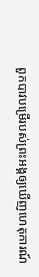ពួកបាវបម្រើរបស់ព្រះអង្គឲ្យឃើញហេតុការណ៍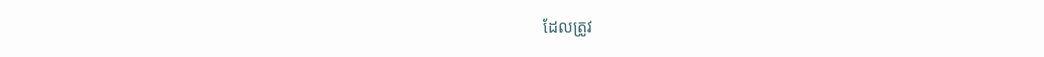ដែលត្រូវ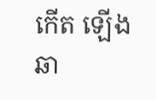កើត ឡើងឆា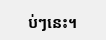ប់ៗនេះ។